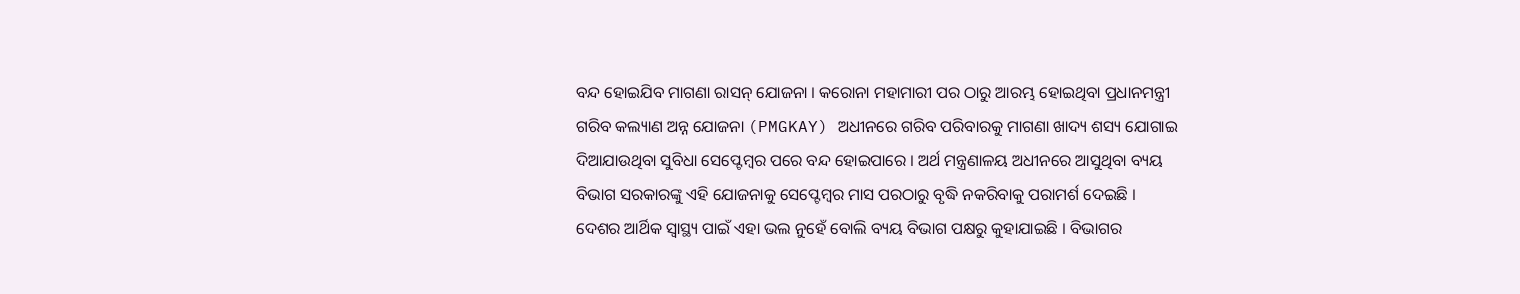ବନ୍ଦ ହୋଇଯିବ ମାଗଣା ରାସନ୍ ଯୋଜନା । କରୋନା ମହାମାରୀ ପର ଠାରୁ ଆରମ୍ଭ ହୋଇଥିବା ପ୍ରଧାନମନ୍ତ୍ରୀ ଗରିବ କଲ୍ୟାଣ ଅନ୍ନ ଯୋଜନା (PMGKAY) ଅଧୀନରେ ଗରିବ ପରିବାରକୁ ମାଗଣା ଖାଦ୍ୟ ଶସ୍ୟ ଯୋଗାଇ ଦିଆଯାଉଥିବା ସୁବିଧା ସେପ୍ଟେମ୍ବର ପରେ ବନ୍ଦ ହୋଇପାରେ । ଅର୍ଥ ମନ୍ତ୍ରଣାଳୟ ଅଧୀନରେ ଆସୁଥିବା ବ୍ୟୟ ବିଭାଗ ସରକାରଙ୍କୁ ଏହି ଯୋଜନାକୁ ସେପ୍ଟେମ୍ବର ମାସ ପରଠାରୁ ବୃଦ୍ଧି ନକରିବାକୁ ପରାମର୍ଶ ଦେଇଛି ।
ଦେଶର ଆର୍ଥିକ ସ୍ୱାସ୍ଥ୍ୟ ପାଇଁ ଏହା ଭଲ ନୁହେଁ ବୋଲି ବ୍ୟୟ ବିଭାଗ ପକ୍ଷରୁ କୁହାଯାଇଛି । ବିଭାଗର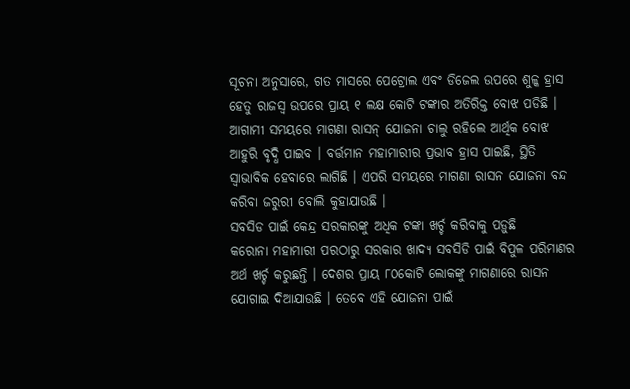ସୂଚନା ଅନୁସାରେ, ଗତ ମାସରେ ପେଟ୍ରୋଲ ଏବଂ ଡିଜେଲ ଉପରେ ଶୁଳ୍କ ହ୍ରାସ ହେତୁ ରାଜସ୍ୱ ଉପରେ ପ୍ରାୟ ୧ ଲକ୍ଷ କୋଟି ଟଙ୍କାର ଅତିରିକ୍ତ ବୋଝ ପଡିଛି । ଆଗାମୀ ସମୟରେ ମାଗଣା ରାସନ୍ ଯୋଜନା ଚାଲୁ ରହିଲେ ଆର୍ଥିକ ବୋଝ ଆହୁରି ବୃଦ୍ଧି ପାଇବ । ବର୍ତ୍ତମାନ ମହାମାରୀର ପ୍ରଭାବ ହ୍ରାସ ପାଇଛି, ସ୍ଥିତି ସ୍ୱାଭାବିକ ହେବାରେ ଲାଗିଛି । ଏପରି ସମୟରେ ମାଗଣା ରାସନ ଯୋଜନା ବନ୍ଦ କରିବା ଜରୁରୀ ବୋଲି କୁହାଯାଉଛି ।
ସବସିଡ ପାଇଁ କେନ୍ଦ୍ର ସରକାରଙ୍କୁ ଅଧିକ ଟଙ୍କା ଖର୍ଚ୍ଚ କରିବାକୁ ପଡ଼ୁଛି
କରୋନା ମହାମାରୀ ପରଠାରୁ ସରକାର ଖାଦ୍ୟ ସବସିଡି ପାଇଁ ବିପୁଳ ପରିମାଣର ଅର୍ଥ ଖର୍ଚ୍ଚ କରୁଛନ୍ତି । ଦେଶର ପ୍ରାୟ ୮୦କୋଟି ଲୋକଙ୍କୁ ମାଗଣାରେ ରାସନ ଯୋଗାଇ ଦିଆଯାଉଛି । ତେବେ ଏହି ଯୋଜନା ପାଇଁ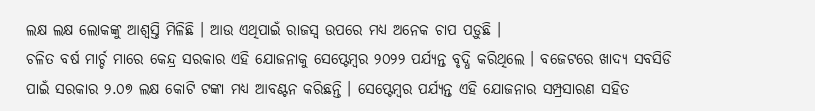ଲକ୍ଷ ଲକ୍ଷ ଲୋକଙ୍କୁ ଆଶ୍ୱସ୍ତି ମିଳିଛି । ଆଉ ଏଥିପାଇଁ ରାଜସ୍ୱ ଉପରେ ମଧ୍ୟ ଅନେକ ଚାପ ପଡ଼ୁଛି ।
ଚଳିତ ବର୍ଷ ମାର୍ଚ୍ଚ ମାରେ କେନ୍ଦ୍ର ସରକାର ଏହି ଯୋଜନାକୁ ସେପ୍ଟେମ୍ବର ୨୦୨୨ ପର୍ଯ୍ୟନ୍ତ ବୃଦ୍ଧି କରିଥିଲେ । ବଜେଟରେ ଖାଦ୍ୟ ସବସିଡି ପାଇଁ ସରକାର ୨.୦୭ ଲକ୍ଷ କୋଟି ଟଙ୍କା ମଧ୍ୟ ଆବଣ୍ଟନ କରିଛନ୍ତି । ସେପ୍ଟେମ୍ବର ପର୍ଯ୍ୟନ୍ତ ଏହି ଯୋଜନାର ସମ୍ପ୍ରସାରଣ ସହିତ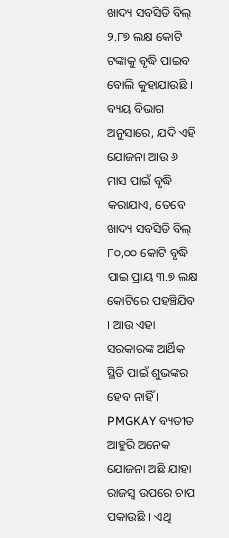ଖାଦ୍ୟ ସବସିଡି ବିଲ୍ ୨.୮୭ ଲକ୍ଷ କୋଟି ଟଙ୍କାକୁ ବୃଦ୍ଧି ପାଇବ ବୋଲି କୁହାଯାଉଛି ।
ବ୍ୟୟ ବିଭାଗ ଅନୁସାରେ, ଯଦି ଏହି ଯୋଜନା ଆଉ ୬ ମାସ ପାଇଁ ବୃଦ୍ଧି କରାଯାଏ, ତେବେ ଖାଦ୍ୟ ସବସିଡି ବିଲ୍ ୮୦,୦୦ କୋଟି ବୃଦ୍ଧି ପାଇ ପ୍ରାୟ ୩.୭ ଲକ୍ଷ କୋଟିରେ ପହଞ୍ଚିଯିବ । ଆଉ ଏହା ସରକାରଙ୍କ ଆର୍ଥିକ ସ୍ଥିତି ପାଇଁ ଶୁଭଙ୍କର ହେବ ନାହିଁ ।
PMGKAY ବ୍ୟତୀତ ଆହୁରି ଅନେକ ଯୋଜନା ଅଛି ଯାହା ରାଜସ୍ୱ ଉପରେ ଚାପ ପକାଉଛି । ଏଥି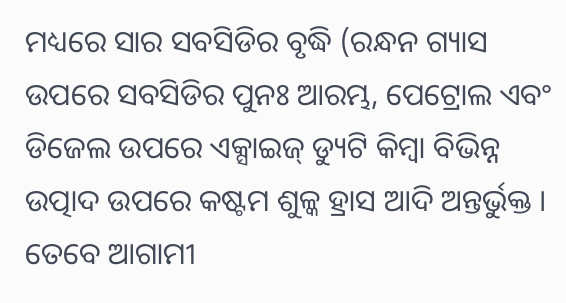ମଧ୍ୟରେ ସାର ସବସିଡିର ବୃଦ୍ଧି (ରନ୍ଧନ ଗ୍ୟାସ ଉପରେ ସବସିଡିର ପୁନଃ ଆରମ୍ଭ, ପେଟ୍ରୋଲ ଏବଂ ଡିଜେଲ ଉପରେ ଏକ୍ସାଇଜ୍ ଡ୍ୟୁଟି କିମ୍ବା ବିଭିନ୍ନ ଉତ୍ପାଦ ଉପରେ କଷ୍ଟମ ଶୁଳ୍କ ହ୍ରାସ ଆଦି ଅନ୍ତର୍ଭୁକ୍ତ । ତେବେ ଆଗାମୀ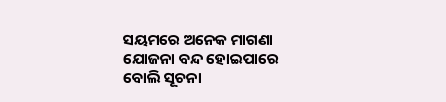ସୟମରେ ଅନେକ ମାଗଣା ଯୋଜନା ବନ୍ଦ ହୋଇପାରେ ବୋଲି ସୂଚନା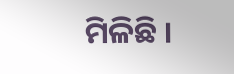ମିଳିଛି ।